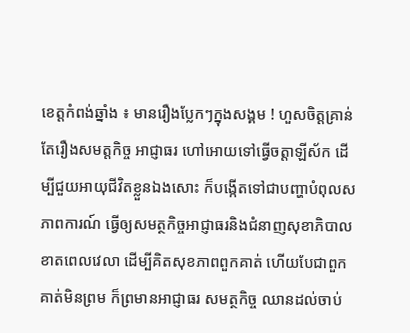ខេត្តកំពង់ឆ្នាំង ៖ មានរឿងប្លែកៗក្នុងសង្គម ! ហួសចិត្តគ្រាន់តែរឿងសមត្តកិច្ច អាជ្ញាធរ ហៅអោយទៅធ្វើចត្តាឡីស័ក ដើម្បីជួយអាយុជីវិតខ្លួនឯងសោះ ក៏បង្កើតទៅជាបញ្ហាបំពុលសភាពការណ៍ ធ្វើឲ្យសមត្ថកិច្ចអាជ្ញាធរនិងជំនាញសុខាភិបាលខាតពេលវេលា ដើម្បីគិតសុខភាពពួកគាត់ ហើយបែជាពួកគាត់មិនព្រម ក៏ព្រមានអាជ្ញាធរ សមត្ថកិច្ច ឈានដល់ចាប់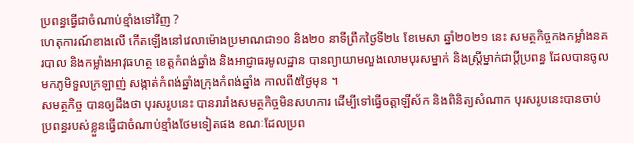ប្រពន្ធធ្វើជាចំណាប់ខ្មាំងទៅវិញ ?
ហេតុការណ៍ខាងលើ កើតឡើងនៅវេលាម៉ោងប្រមាណជា១០ និង២០ នាទីព្រឹកថ្ងៃទី២៤ ខែមេសា ឆ្នាំ២០២១ នេះ សមត្ថកិច្ចកងកម្លាំងនគរបាល និងកម្លាំងអាវុធហត្ថ ខេត្តកំពង់ឆ្នាំង និងអាជ្ញាធរមូលដ្ឋាន បានព្យាយាមលួងលោមបុរសម្នាក់ និងស្ត្រីម្នាក់ជាប្ដីប្រពន្ធ ដែលបានចូលមកភូមិទួលក្រឡាញ់ សង្កាត់កំពង់ឆ្នាំងក្រុងកំពង់ឆ្នាំង កាលពី៥ថ្ងៃមុន ។
សមត្ថកិច្ច បានឲ្យដឹងថា បុរសរូបនេះ បានរារាំងសមត្ថកិច្ចមិនសហការ ដើម្បីទៅធ្វើចត្តាឡីស័ក និងពិនិត្យសំណាក បុរសរូបនេះបានចាប់ប្រពន្ធរបស់ខ្លួនធ្វើជាចំណាប់ខ្មាំងថែមទៀតផង ខណៈដែលប្រព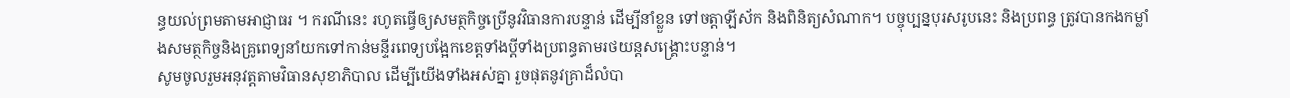ន្ធយល់ព្រមតាមអាជ្ញាធរ ។ ករណីនេះ រហូតធ្វើឲ្យសមត្ថកិច្ចប្រើនូវវិធានការបន្ទាន់ ដើម្បីនាំខ្លួន ទៅចត្តាឡីស័ក និងពិនិត្យសំណាក។ បច្ចុប្បន្នបុរសរូបនេះ និងប្រពន្ធ ត្រូវបានកងកម្លាំងសមត្ថកិច្ចនិងគ្រូពេទ្យនាំយកទៅកាន់មន្ទីរពេទ្យបង្អែកខេត្តទាំងប្ដីទាំងប្រពន្ធតាមរថយន្តសង្គ្រោះបន្ទាន់។
សូមចូលរួមអនុវត្តតាមវិធានសុខាភិបាល ដើម្បីយើងទាំងអស់គ្នា រួចផុតនូវគ្រាដ៏លំបា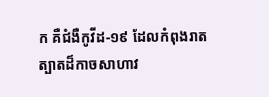ក គឺជំងឺកូវីដ-១៩ ដែលកំពុងរាតត្បាតដ៏កាចសាហាវ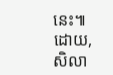នេះ៕
ដោយ, សិលា